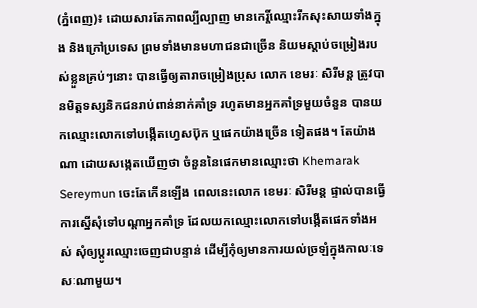(ភ្នំពេញ)៖ ដោយសារតែភាពល្បីល្បាញ មានកេរ្តិ៍ឈ្មោះរីកសុះសាយទាំងក្នុង និងក្រៅប្រទេស ព្រមទាំងមានមហាជនជាច្រើន និយមស្តាប់ចម្រៀងរបស់ខ្លួនគ្រប់ៗនោះ បានធ្វើឲ្យតារាចម្រៀងប្រុស លោក ខេមរៈ សិរីមន្ត ត្រូវបានមិត្តទស្សនិកជនរាប់ពាន់នាក់គាំទ្រ រហូតមានអ្នកគាំទ្រមួយចំនួន បានយកឈ្មោះលោកទៅបង្កើតហ្វេសប៊ុក ឬផេកយ៉ាងច្រើន ទៀតផង។ តែយ៉ាងណា ដោយសង្កេតឃើញថា ចំនួននៃផេកមានឈ្មោះថា Khemarak Sereymun ចេះតែកើនឡើង ពេលនេះលោក ខេមរៈ សិរីមន្ត ផ្ទាល់បានធ្វើការស្នើសុំទៅបណ្តាអ្នកគាំទ្រ ដែលយកឈ្មោះលោកទៅបង្កើតផេកទាំងអស់ សុំឲ្យប្តូរឈ្មោះចេញជាបន្ទាន់ ដើម្បីកុំឲ្យមានការយល់ច្រឡំក្នុងកាលៈទេសៈណាមួយ។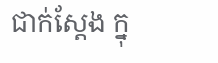ជាក់ស្តែង ក្នុ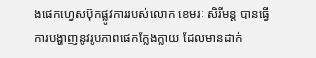ងផេកហ្វេសប៊ុកផ្លូវការរបស់លោក ខេមរៈ សិរីមន្ត បានធ្វើការបង្ហាញនូវរូបភាពផេកក្លែងក្លាយ ដែលមានដាក់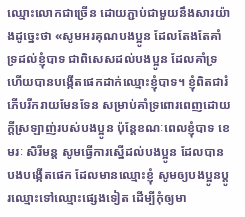ឈ្មោះលោកជាច្រើន ដោយភ្ជាប់ជាមួយនឹងសារយ៉ាងដូច្នេះថា «សូមអរគុណបងប្អូន ដែលតែងតែគាំទ្រដល់ខ្ញុំបាទ ជាពិសេសដល់បងប្អូន ដែលគាំទ្រហើយបានបង្កើតផេកដាក់ឈ្មោះខ្ញុំបាទ។ ខ្ញុំពិតជារំភើបរីករាយមែនទែន សម្រាប់គាំទ្រពោរពេញដោយក្តីស្រឡាញ់របស់បងប្អូន ប៉ុន្តែខណៈពេលខ្ញុំបាទ ខេមរៈ សិរីមន្ត សូមធ្វើការស្នើដល់បងប្អូន ដែលបានបងបង្កើតផេក ដែលមានឈ្មោះខ្ញុំ សូមឲ្យបងប្អូនប្តូរឈ្មោះទៅឈ្មោះផ្សេងទៀត ដើម្បីកុំឲ្យមា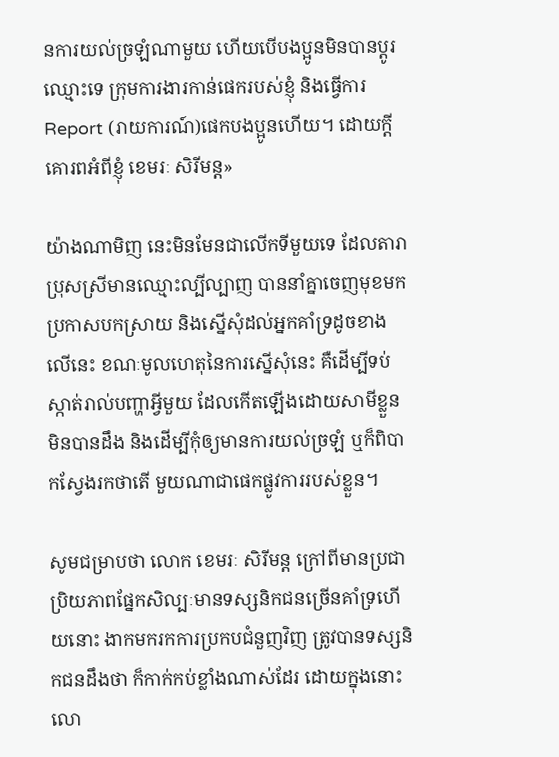នការយល់ច្រឡំណាមួយ ហើយបើបងប្អូនមិនបានប្តូរឈ្មោះទេ ក្រុមការងារកាន់ផេករបស់ខ្ញុំ និងធ្វើការ Report (រាយការណ៍)ផេកបងប្អូនហើយ។ ដោយក្តីគោរពអំពីខ្ញុំ ខេមរៈ សិរីមន្ត»

យ៉ាងណាមិញ នេះមិនមែនជាលើកទីមួយទេ ដែលតារាប្រុសស្រីមានឈ្មោះល្បីល្បាញ បាននាំគ្នាចេញមុខមកប្រកាសបកស្រាយ និងស្នើសុំដល់អ្នកគាំទ្រដូចខាងលើនេះ ខណៈមូលហេតុនៃការស្នើសុំនេះ គឺដើម្បីទប់ស្កាត់រាល់បញ្ហាអ្វីមួយ ដែលកើតឡើងដោយសាមីខ្លួនមិនបានដឹង និងដើម្បីកុំឲ្យមានការយល់ច្រឡំ ឬក៏ពិបាកស្វែងរកថាតើ មួយណាជាផេកផ្លូវការរបស់ខ្លួន។

សូមជម្រាបថា លោក ខេមរៈ សិរីមន្ត ក្រៅពីមានប្រជាប្រិយភាពផ្នែកសិល្បៈមានទស្សនិកជនច្រើនគាំទ្រហើយនោះ ងាកមករកការប្រកបជំនួញវិញ ត្រូវបានទស្សនិកជនដឹងថា ក៏កាក់កប់ខ្លាំងណាស់ដែរ ដោយក្នុងនោះ លោ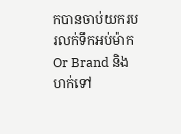កបានចាប់យករបរលក់ទឹកអប់ម៉ាក Or Brand និងហក់ទៅ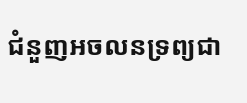ជំនួញអចលនទ្រព្យជា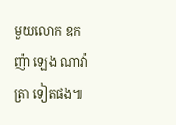មួយលោក ឧកញ៉ា ឡេង ណាវ៉ាត្រា ទៀតផង៕